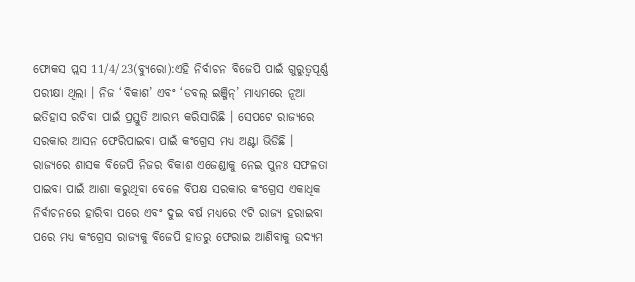ଫୋକସ ପ୍ଲସ 11/4/23(ବ୍ୟୁରୋ):ଏହି ନିର୍ବାଚନ ବିଜେପି ପାଇଁ ଗୁରୁତ୍ୱପୂର୍ଣ୍ଣ ପରୀକ୍ଷା ଥିଲା । ନିଜ ‘ବିକାଶ’ ଏବଂ ‘ଡବଲ୍ ଇଞ୍ଜିନ୍’ ମାଧ୍ୟମରେ ନୂଆ ଇତିହାସ ରଚିବା ପାଇଁ ପ୍ରସ୍ତୁତି ଆରମ୍ଭ କରିସାରିଛି । ସେପଟେ ରାଜ୍ୟରେ ସରକାର ଆସନ ଫେରିପାଇବା ପାଇଁ କଂଗ୍ରେସ ମଧ୍ୟ ଅଣ୍ଟା ଭିଡିଛି । ରାଜ୍ୟରେ ଶାସକ ବିଜେପି ନିଜର ବିକାଶ ଏଜେଣ୍ଡାକୁ ନେଇ ପୁନଃ ସଫଳତା ପାଇବା ପାଇଁ ଆଶା କରୁଥିବା ବେଳେ ବିପକ୍ଷ ସରକାର କଂଗ୍ରେସ ଏକାଧିକ ନିର୍ବାଚନରେ ହାରିବା ପରେ ଏବଂ ଦୁଇ ବର୍ଷ ମଧ୍ୟରେ ୯ଟି ରାଜ୍ୟ ହରାଇବା ପରେ ମଧ୍ୟ କଂଗ୍ରେସ ରାଜ୍ୟକୁ ବିଜେପି ହାତରୁ ଫେରାଇ ଆଣିବାକୁ ଉଦ୍ୟମ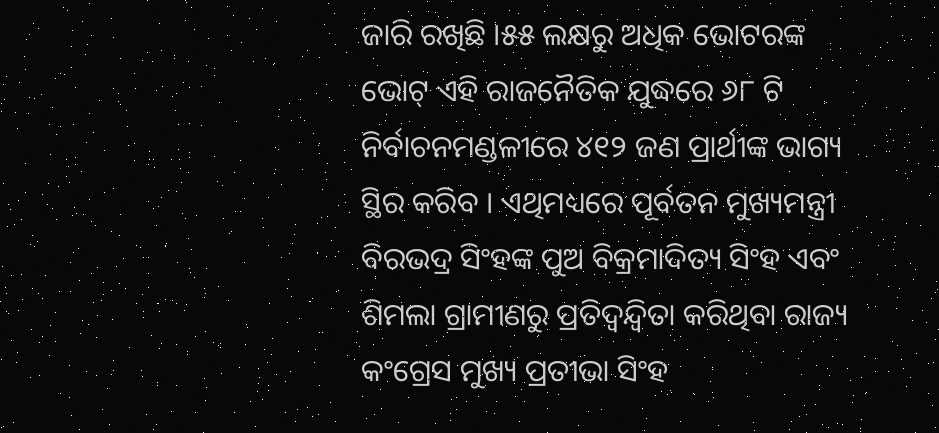ଜାରି ରଖିଛି ।୫୫ ଲକ୍ଷରୁ ଅଧିକ ଭୋଟରଙ୍କ ଭୋଟ୍ ଏହି ରାଜନୈତିକ ଯୁଦ୍ଧରେ ୬୮ ଟି ନିର୍ବାଚନମଣ୍ଡଳୀରେ ୪୧୨ ଜଣ ପ୍ରାର୍ଥୀଙ୍କ ଭାଗ୍ୟ ସ୍ଥିର କରିବ । ଏଥିମଧ୍ୟରେ ପୂର୍ବତନ ମୁଖ୍ୟମନ୍ତ୍ରୀ ବିରଭଦ୍ର ସିଂହଙ୍କ ପୁଅ ବିକ୍ରମାଦିତ୍ୟ ସିଂହ ଏବଂ ଶିମଲା ଗ୍ରାମୀଣରୁ ପ୍ରତିଦ୍ୱନ୍ଦ୍ୱିତା କରିଥିବା ରାଜ୍ୟ କଂଗ୍ରେସ ମୁଖ୍ୟ ପ୍ରତୀଭା ସିଂହ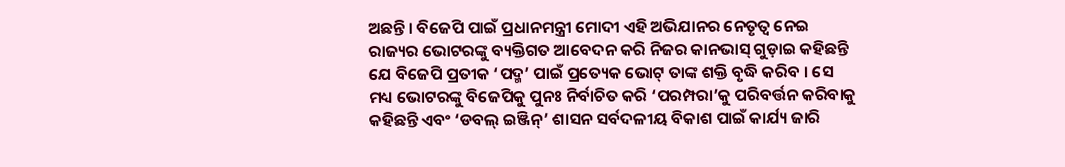ଅଛନ୍ତି । ବିଜେପି ପାଇଁ ପ୍ରଧାନମନ୍ତ୍ରୀ ମୋଦୀ ଏହି ଅଭିଯାନର ନେତୃତ୍ୱ ନେଇ ରାଜ୍ୟର ଭୋଟରଙ୍କୁ ବ୍ୟକ୍ତିଗତ ଆବେଦନ କରି ନିଜର କାନଭାସ୍ ଗୁଡ଼ାଇ କହିଛନ୍ତି ଯେ ବିଜେପି ପ୍ରତୀକ ‘ପଦ୍ମ’ ପାଇଁ ପ୍ରତ୍ୟେକ ଭୋଟ୍ ତାଙ୍କ ଶକ୍ତି ବୃଦ୍ଧି କରିବ । ସେ ମଧ୍ୟ ଭୋଟରଙ୍କୁ ବିଜେପିକୁ ପୁନଃ ନିର୍ବାଚିତ କରି ‘ପରମ୍ପରା’କୁ ପରିବର୍ତ୍ତନ କରିବାକୁ କହିଛନ୍ତି ଏବଂ ‘ଡବଲ୍ ଇଞ୍ଜିନ୍’ ଶାସନ ସର୍ବଦଳୀୟ ବିକାଶ ପାଇଁ କାର୍ଯ୍ୟ ଜାରି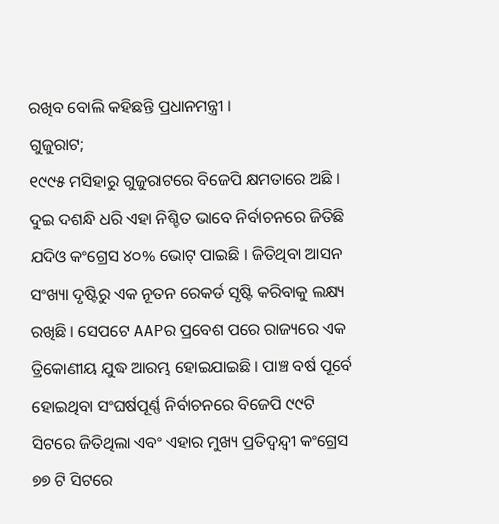ରଖିବ ବୋଲି କହିଛନ୍ତି ପ୍ରଧାନମନ୍ତ୍ରୀ ।
ଗୁଜୁରାଟ;
୧୯୯୫ ମସିହାରୁ ଗୁଜୁରାଟରେ ବିଜେପି କ୍ଷମତାରେ ଅଛି । ଦୁଇ ଦଶନ୍ଧି ଧରି ଏହା ନିଶ୍ଚିତ ଭାବେ ନିର୍ବାଚନରେ ଜିତିଛି ଯଦିଓ କଂଗ୍ରେସ ୪୦% ଭୋଟ୍ ପାଇଛି । ଜିତିଥିବା ଆସନ ସଂଖ୍ୟା ଦୃଷ୍ଟିରୁ ଏକ ନୂତନ ରେକର୍ଡ ସୃଷ୍ଟି କରିବାକୁ ଲକ୍ଷ୍ୟ ରଖିଛି । ସେପଟେ AAPର ପ୍ରବେଶ ପରେ ରାଜ୍ୟରେ ଏକ ତ୍ରିକୋଣୀୟ ଯୁଦ୍ଧ ଆରମ୍ଭ ହୋଇଯାଇଛି । ପାଞ୍ଚ ବର୍ଷ ପୂର୍ବେ ହୋଇଥିବା ସଂଘର୍ଷପୂର୍ଣ୍ଣ ନିର୍ବାଚନରେ ବିଜେପି ୯୯ଟି ସିଟରେ ଜିତିଥିଲା ଏବଂ ଏହାର ମୁଖ୍ୟ ପ୍ରତିଦ୍ୱନ୍ଦ୍ୱୀ କଂଗ୍ରେସ ୭୭ ଟି ସିଟରେ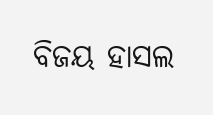ବିଜୟ ହାସଲ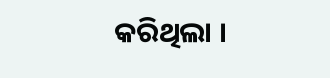କରିଥିଲା ।